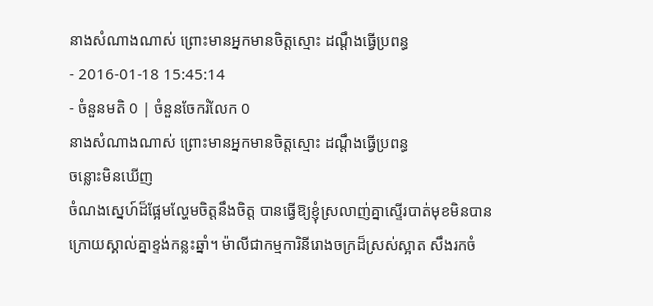នាងសំណាងណាស់ ព្រោះមានអ្នកមានចិត្តស្មោះ ដណ្ដឹងធ្វើប្រពន្ធ
- 2016-01-18 15:45:14
- ចំនួនមតិ 0 | ចំនួនចែករំលែក 0
នាងសំណាងណាស់ ព្រោះមានអ្នកមានចិត្តស្មោះ ដណ្ដឹងធ្វើប្រពន្ធ
ចន្លោះមិនឃើញ
ចំណងស្នេហ៍ដ៏ផ្អែមល្ហែមចិត្តនឹងចិត្ត បានធ្វើឱ្យខ្ញុំស្រលាញ់គ្នាស្ទើរបាត់មុខមិនបាន ក្រោយស្គាល់គ្នាខ្ទង់កន្លះឆ្នាំ។ ម៉ាលីជាកម្មការិនីរោងចក្រដ៏ស្រស់ស្អាត សឹងរកចំ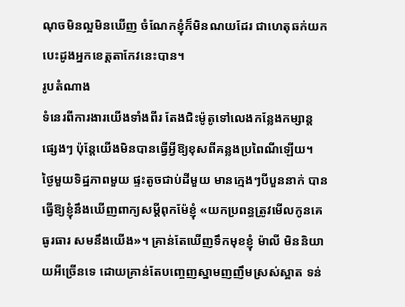ណុចមិនល្អមិនឃើញ ចំណែកខ្ញុំក៏មិនណយដែរ ជាហេតុឆក់យកបេះដូងអ្នកខេត្តតាកែវនេះបាន។
រូបតំណាង
ទំនេរពីការងារយើងទាំងពីរ តែងជិះម៉ូតូទៅលេងកន្លែងកម្សាន្តផ្សេងៗ ប៉ុន្តែយើងមិនបានធ្វើអ្វីឱ្យខុសពីគន្លងប្រពៃណីឡើយ។
ថ្ងៃមួយទិដ្ឋភាពមួយ ផ្ទះតូចជាប់ដីមួយ មានក្មេងៗបីបួននាក់ បានធ្វើឱ្យខ្ញុំនឹងឃើញពាក្យសម្ដីពុកម៉ែខ្ញុំ «យកប្រពន្ធត្រូវមើលកូនគេធូរធារ សមនឹងយើង»។ គ្រាន់តែឃើញទឹកមុខខ្ញុំ ម៉ាលី មិននិយាយអីច្រើនទេ ដោយគ្រាន់តែបញ្ចេញស្នាមញញឹមស្រស់ស្អាត ទន់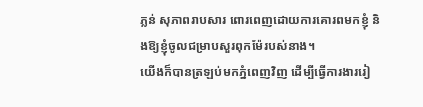ភ្លន់ សុភាពរាបសារ ពោរពេញដោយការគោរពមកខ្ញុំ និងឱ្យខ្ញុំចូលជម្រាបសួរពុកម៉ែរបស់នាង។
យើងក៏បានត្រឡប់មកភ្នំពេញវិញ ដើម្បីធ្វើការងាររៀ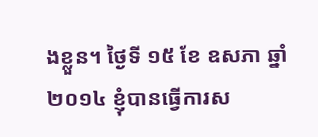ងខ្លួន។ ថ្ងៃទី ១៥ ខែ ឧសភា ឆ្នាំ ២០១៤ ខ្ញុំបានធ្វើការស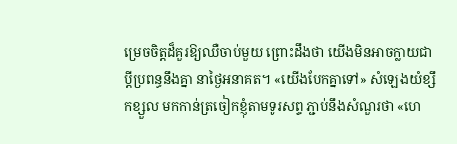ម្រេចចិត្តដ៏គួរឱ្យឈឺចាប់មួយ ព្រោះដឹងថា យើងមិនអាចក្លាយជាប្ដីប្រពន្ធនឹងគ្នា នាថ្ងៃអនាគត។ «យើងបែកគ្នាទៅ» សំឡេងយំខ្សឹកខ្សួល មកកាន់ត្រចៀកខ្ញុំតាមទូរសព្ទ ភ្ជាប់នឹងសំណួរថា «ហេ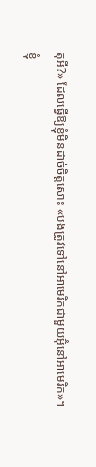តុអី?» ដែលធ្វើឱ្យខ្ញុំមិនដាច់ចិត្តសោះ «បងត្រូវទៅនៅអាមេរិកជាមួយអ៊ុំនៅអាមេរិក»។
ខ្ញុំ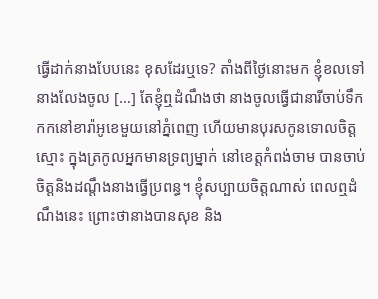ធ្វើដាក់នាងបែបនេះ ខុសដែរឬទេ? តាំងពីថ្ងៃនោះមក ខ្ញុំខលទៅនាងលែងចូល […] តែខ្ញុំឮដំណឹងថា នាងចូលធ្វើជានារីចាប់ទឹកកកនៅខារ៉ាអូខេមួយនៅភ្នំពេញ ហើយមានបុរសកូនទោលចិត្តស្មោះ ក្នុងត្រកូលអ្នកមានទ្រព្យម្នាក់ នៅខេត្តកំពង់ចាម បានចាប់ចិត្តនិងដណ្ដឹងនាងធ្វើប្រពន្ធ។ ខ្ញុំសប្បាយចិត្តណាស់ ពេលឮដំណឹងនេះ ព្រោះថានាងបានសុខ និង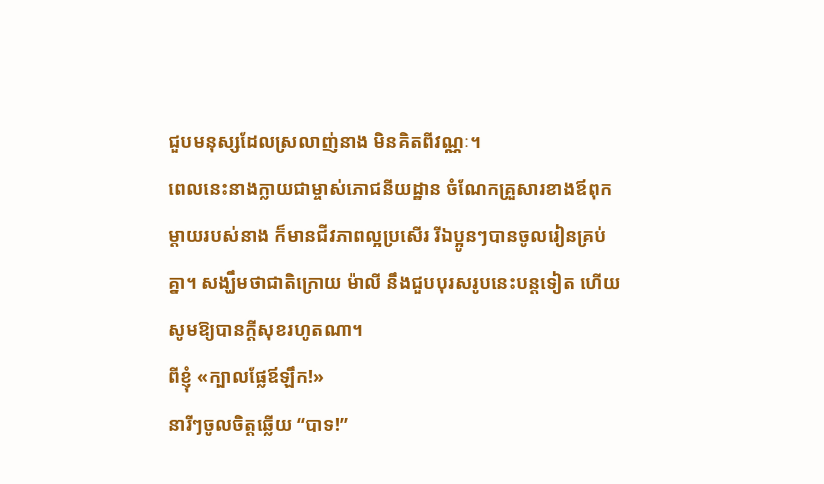ជួបមនុស្សដែលស្រលាញ់នាង មិនគិតពីវណ្ណៈ។
ពេលនេះនាងក្លាយជាម្ចាស់ភោជនីយដ្ឋាន ចំណែកគ្រួសារខាងឪពុកម្ដាយរបស់នាង ក៏មានជីវភាពល្អប្រសើរ រីឯប្អូនៗបានចូលរៀនគ្រប់គ្នា។ សង្ឃឹមថាជាតិក្រោយ ម៉ាលី នឹងជួបបុរសរូបនេះបន្តទៀត ហើយសូមឱ្យបានក្ដីសុខរហូតណា។
ពីខ្ញុំ «ក្បាលផ្លែឪឡឹក!»
នារីៗចូលចិត្តឆ្លើយ “បាទ!”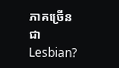ភាគច្រើនជា Lesbian?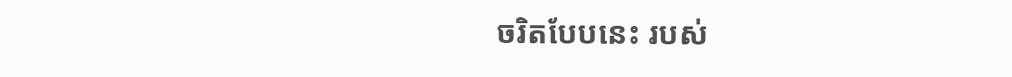ចរិតបែបនេះ របស់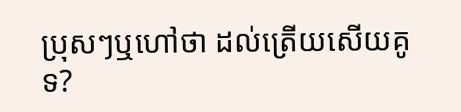ប្រុសៗឬហៅថា ដល់ត្រើយសើយគូទ?